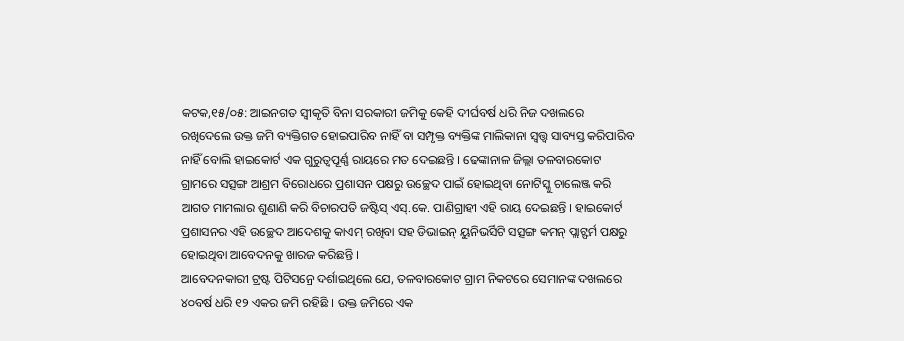କଟକ,୧୫/୦୫: ଆଇନଗତ ସ୍ୱୀକୃତି ବିନା ସରକାରୀ ଜମିକୁ କେହି ଦୀର୍ଘବର୍ଷ ଧରି ନିଜ ଦଖଲରେ ରଖିଦେଲେ ଉକ୍ତ ଜମି ବ୍ୟକ୍ତିଗତ ହୋଇପାରିବ ନାହିଁ ବା ସମ୍ପୃକ୍ତ ବ୍ୟକ୍ତିଙ୍କ ମାଲିକାନା ସ୍ୱତ୍ତ୍ୱ ସାବ୍ୟସ୍ତ କରିପାରିବ ନାହିଁ ବୋଲି ହାଇକୋର୍ଟ ଏକ ଗୁରୁତ୍ୱପୂର୍ଣ୍ଣ ରାୟରେ ମତ ଦେଇଛନ୍ତି । ଢେଙ୍କାନାଳ ଜିଲ୍ଲା ତଳବାରକୋଟ ଗ୍ରାମରେ ସତ୍ସଙ୍ଗ ଆଶ୍ରମ ବିରୋଧରେ ପ୍ରଶାସନ ପକ୍ଷରୁ ଉଚ୍ଛେଦ ପାଇଁ ହୋଇଥିବା ନୋଟିସ୍କୁ ଚାଲେଞ୍ଜ କରି ଆଗତ ମାମଲାର ଶୁଣାଣି କରି ବିଚାରପତି ଜଷ୍ଟିସ୍ ଏସ୍.କେ. ପାଣିଗ୍ରାହୀ ଏହି ରାୟ ଦେଇଛନ୍ତି । ହାଇକୋର୍ଟ ପ୍ରଶାସନର ଏହି ଉଚ୍ଛେଦ ଆଦେଶକୁ କାଏମ୍ ରଖିବା ସହ ଡିଭାଇନ୍ ୟୁନିଭର୍ସିଟି ସତ୍ସଙ୍ଗ କମନ୍ ପ୍ଲାଟ୍ଫର୍ମ ପକ୍ଷରୁ ହୋଇଥିବା ଆବେଦନକୁ ଖାରଜ କରିଛନ୍ତି ।
ଆବେଦନକାରୀ ଟ୍ରଷ୍ଟ ପିଟିସନ୍ରେ ଦର୍ଶାଇଥିଲେ ଯେ, ତଳବାରକୋଟ ଗ୍ରାମ ନିକଟରେ ସେମାନଙ୍କ ଦଖଲରେ ୪୦ବର୍ଷ ଧରି ୧୨ ଏକର ଜମି ରହିଛି । ଉକ୍ତ ଜମିରେ ଏକ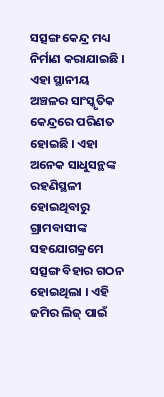ସତ୍ସଙ୍ଗ କେନ୍ଦ୍ର ମଧ୍ୟ ନିର୍ମାଣ କରାଯାଇଛି । ଏହା ସ୍ଥାନୀୟ ଅଞ୍ଚଳର ସାଂସ୍କୃତିକ କେନ୍ଦ୍ରରେ ପରିଣତ ହୋଇଛି । ଏହା ଅନେକ ସାଧୁସନ୍ଥଙ୍କ ରହଣିସ୍ଥଳୀ ହୋଇଥିବାରୁ ଗ୍ରାମବାସୀଙ୍କ ସହଯୋଗକ୍ରମେ ସତ୍ସଙ୍ଗ ବିହାର ଗଠନ ହୋଇଥିଲା । ଏହି ଜମିର ଲିଜ୍ ପାଇଁ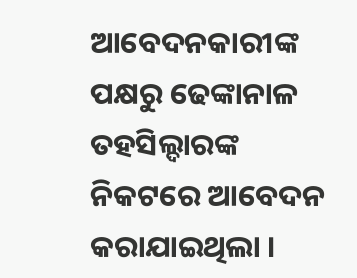ଆବେଦନକାରୀଙ୍କ ପକ୍ଷରୁ ଢେଙ୍କାନାଳ ତହସିଲ୍ଦାରଙ୍କ ନିକଟରେ ଆବେଦନ କରାଯାଇଥିଲା ।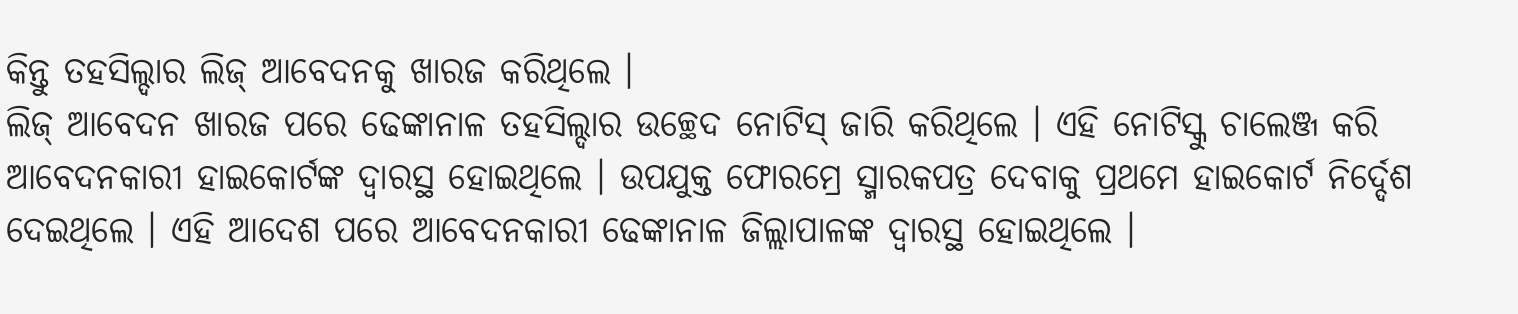କିନ୍ତୁ ତହସିଲ୍ଦାର ଲିଜ୍ ଆବେଦନକୁ ଖାରଜ କରିଥିଲେ ।
ଲିଜ୍ ଆବେଦନ ଖାରଜ ପରେ ଢେଙ୍କାନାଳ ତହସିଲ୍ଦାର ଉଚ୍ଛେଦ ନୋଟିସ୍ ଜାରି କରିଥିଲେ । ଏହି ନୋଟିସ୍କୁ ଚାଲେଞ୍ଜ କରି ଆବେଦନକାରୀ ହାଇକୋର୍ଟଙ୍କ ଦ୍ୱାରସ୍ଥ ହୋଇଥିଲେ । ଉପଯୁକ୍ତ ଫୋରମ୍ରେ ସ୍ମାରକପତ୍ର ଦେବାକୁ ପ୍ରଥମେ ହାଇକୋର୍ଟ ନିର୍ଦ୍ଦେଶ ଦେଇଥିଲେ । ଏହି ଆଦେଶ ପରେ ଆବେଦନକାରୀ ଢେଙ୍କାନାଳ ଜିଲ୍ଲାପାଳଙ୍କ ଦ୍ୱାରସ୍ଥ ହୋଇଥିଲେ ।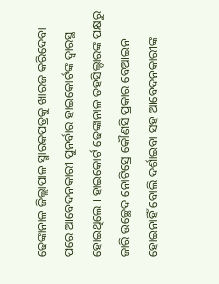ଢେଙ୍କାନାଳ ଜିଲ୍ଲାପାଳ ସ୍ମାରକପତ୍ରକୁ ଖାରଜ କରିଦେବା ପରେ ଆବେଦନକାରୀ ପୁନର୍ବାର ହାଇକୋର୍ଟଙ୍କ ଦ୍ୱାରସ୍ଥ ହୋଇଥିଲେ । ହାଇକୋର୍ଟ ଢେଙ୍କାନାଳ ତହସିଲ୍ଦାରଙ୍କ ପକ୍ଷରୁ ଜାରି ଉଚ୍ଛେଦ ନୋଟିସ୍ରେ କୌଣସି ପ୍ରକାର ବେଆଇନ ହୋଇନାହିଁ ବୋଲି ଦର୍ଶାଇବା ସହ ଆବେଦନକାରୀଙ୍କ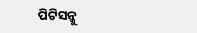ପିଟିସନ୍କୁ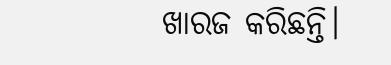ଖାରଜ କରିଛନ୍ତି।